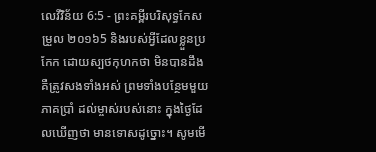លេវីវិន័យ 6:5 - ព្រះគម្ពីរបរិសុទ្ធកែសម្រួល ២០១៦5 និងរបស់អ្វីដែលខ្លួនប្រកែក ដោយស្បថកុហកថា មិនបានដឹង គឺត្រូវសងទាំងអស់ ព្រមទាំងបន្ថែមមួយភាគប្រាំ ដល់ម្ចាស់របស់នោះ ក្នុងថ្ងៃដែលឃើញថា មានទោសដូច្នោះ។ សូមមើ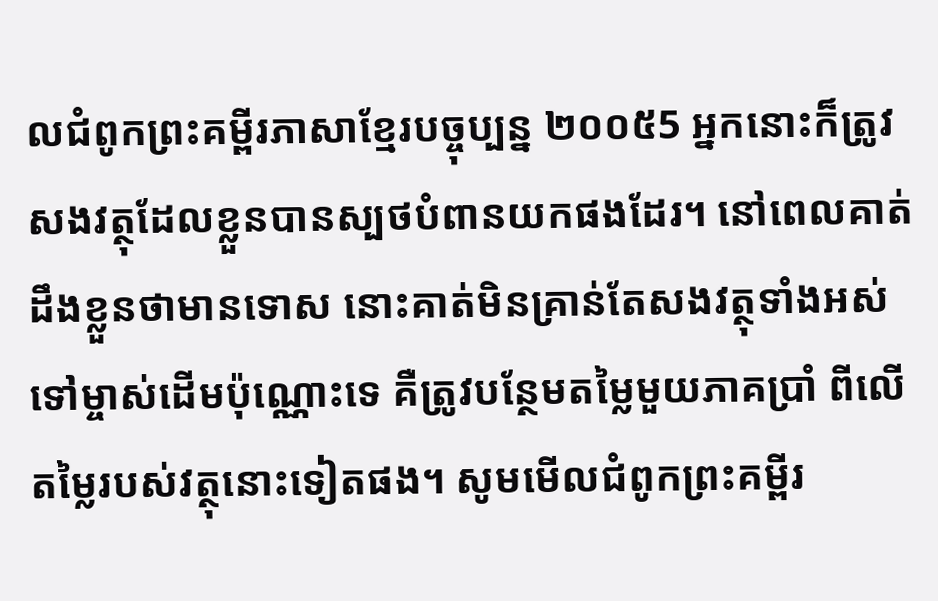លជំពូកព្រះគម្ពីរភាសាខ្មែរបច្ចុប្បន្ន ២០០៥5 អ្នកនោះក៏ត្រូវសងវត្ថុដែលខ្លួនបានស្បថបំពានយកផងដែរ។ នៅពេលគាត់ដឹងខ្លួនថាមានទោស នោះគាត់មិនគ្រាន់តែសងវត្ថុទាំងអស់ទៅម្ចាស់ដើមប៉ុណ្ណោះទេ គឺត្រូវបន្ថែមតម្លៃមួយភាគប្រាំ ពីលើតម្លៃរបស់វត្ថុនោះទៀតផង។ សូមមើលជំពូកព្រះគម្ពីរ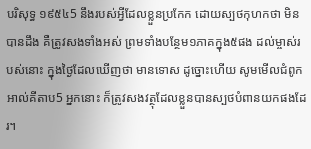បរិសុទ្ធ ១៩៥៤5 នឹងរបស់អ្វីដែលខ្លួនប្រកែក ដោយស្បថកុហកថា មិនបានដឹង គឺត្រូវសងទាំងអស់ ព្រមទាំងបន្ថែម១ភាគក្នុង៥ផង ដល់ម្ចាស់របស់នោះ ក្នុងថ្ងៃដែលឃើញថា មានទោស ដូច្នោះហើយ សូមមើលជំពូកអាល់គីតាប5 អ្នកនោះ ក៏ត្រូវសងវត្ថុដែលខ្លួនបានស្បថបំពានយកផងដែរ។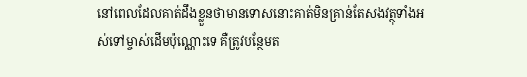នៅពេលដែលគាត់ដឹងខ្លួនថាមានទោសនោះគាត់មិនគ្រាន់តែសងវត្ថុទាំងអស់ទៅម្ចាស់ដើមប៉ុណ្ណោះទេ គឺត្រូវបន្ថែមត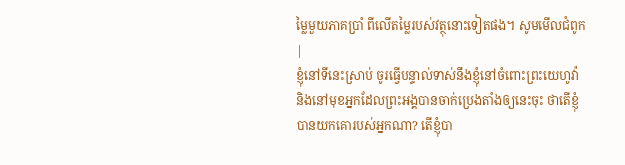ម្លៃមួយភាគប្រាំ ពីលើតម្លៃរបស់វត្ថុនោះទៀតផង។ សូមមើលជំពូក |
ខ្ញុំនៅទីនេះស្រាប់ ចូរធ្វើបន្ទាល់ទាស់នឹងខ្ញុំនៅចំពោះព្រះយេហូវ៉ា និងនៅមុខអ្នកដែលព្រះអង្គបានចាក់ប្រេងតាំងឲ្យនេះចុះ ថាតើខ្ញុំបានយកគោរបស់អ្នកណា? តើខ្ញុំបា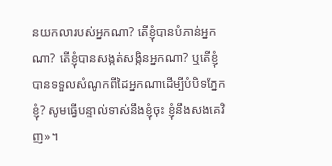នយកលារបស់អ្នកណា? តើខ្ញុំបានបំភាន់អ្នកណា? តើខ្ញុំបានសង្កត់សង្កិនអ្នកណា? ឬតើខ្ញុំបានទទួលសំណូកពីដៃអ្នកណាដើម្បីបំបិទភ្នែកខ្ញុំ? សូមធ្វើបន្ទាល់ទាស់នឹងខ្ញុំចុះ ខ្ញុំនឹងសងគេវិញ»។